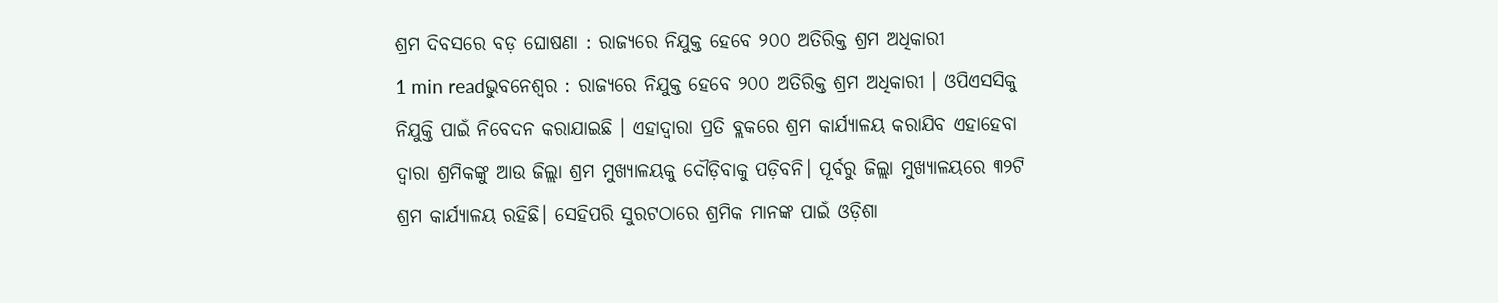ଶ୍ରମ ଦିବସରେ ବଡ଼ ଘୋଷଣା : ରାଜ୍ୟରେ ନିଯୁକ୍ତ ହେବେ ୨୦୦ ଅତିରିକ୍ତ ଶ୍ରମ ଅଧିକାରୀ
1 min readଭୁବନେଶ୍ୱର : ରାଜ୍ୟରେ ନିଯୁକ୍ତ ହେବେ ୨୦୦ ଅତିରିକ୍ତ ଶ୍ରମ ଅଧିକାରୀ । ଓପିଏସସିକୁ ନିଯୁକ୍ତି ପାଇଁ ନିବେଦନ କରାଯାଇଛି । ଏହାଦ୍ବାରା ପ୍ରତି ବ୍ଲକରେ ଶ୍ରମ କାର୍ଯ୍ୟାଳୟ କରାଯିବ ଏହାହେବା ଦ୍ବାରା ଶ୍ରମିକଙ୍କୁ ଆଉ ଜିଲ୍ଲା ଶ୍ରମ ମୁଖ୍ୟାଳୟକୁ ଦୌଡ଼ିବାକୁ ପଡ଼ିବନି। ପୂର୍ବରୁ ଜିଲ୍ଲା ମୁଖ୍ୟାଳୟରେ ୩୨ଟି ଶ୍ରମ କାର୍ଯ୍ୟାଳୟ ରହିଛି। ସେହିପରି ସୁରଟଠାରେ ଶ୍ରମିକ ମାନଙ୍କ ପାଇଁ ଓଡ଼ିଶା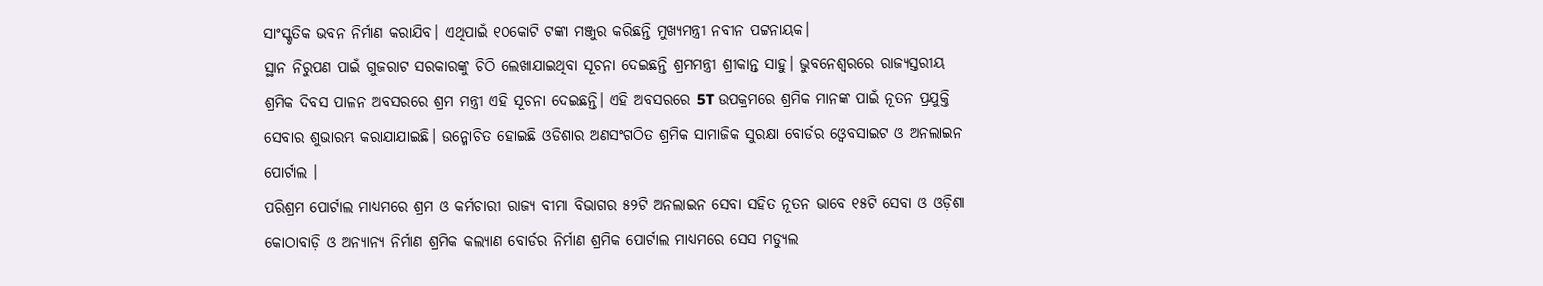ସାଂସ୍କୃତିକ ଭବନ ନିର୍ମାଣ କରାଯିବ। ଏଥିପାଇଁ ୧୦କୋଟି ଟଙ୍କା ମଞ୍ଜୁର କରିଛନ୍ତି ମୁଖ୍ୟମନ୍ତ୍ରୀ ନବୀନ ପଟ୍ଟନାୟକ।
ସ୍ଥାନ ନିରୁପଣ ପାଇଁ ଗୁଜରାଟ ସରକାରଙ୍କୁ ଚିଠି ଲେଖାଯାଇଥିବା ସୂଚନା ଦେଇଛନ୍ତି ଶ୍ରମମନ୍ତ୍ରୀ ଶ୍ରୀକାନ୍ତ ସାହୁ। ଭୁବନେଶ୍ବରରେ ରାଜ୍ୟସ୍ତରୀୟ ଶ୍ରମିକ ଦିବସ ପାଳନ ଅବସରରେ ଶ୍ରମ ମନ୍ତ୍ରୀ ଏହି ସୂଚନା ଦେଇଛନ୍ତି। ଏହି ଅବସରରେ 5T ଉପକ୍ରମରେ ଶ୍ରମିକ ମାନଙ୍କ ପାଇଁ ନୂତନ ପ୍ରଯୁକ୍ତି ସେବାର ଶୁଭାରମ୍ଭ କରାଯାଯାଇଛି। ଉନ୍ମୋଚିତ ହୋଇଛି ଓଡିଶାର ଅଣସଂଗଠିତ ଶ୍ରମିକ ସାମାଜିକ ସୁରକ୍ଷା ବୋର୍ଡର ଓ୍ବେବସାଇଟ ଓ ଅନଲାଇନ ପୋର୍ଟାଲ ।
ପରିଶ୍ରମ ପୋର୍ଟାଲ ମାଧ୍ୟମରେ ଶ୍ରମ ଓ କର୍ମଚାରୀ ରାଜ୍ୟ ବୀମା ବିଭାଗର ୫୨ଟି ଅନଲାଇନ ସେବା ସହିତ ନୂତନ ଭାବେ ୧୫ଟି ସେବା ଓ ଓଡ଼ିଶା କୋଠାବାଡ଼ି ଓ ଅନ୍ୟାନ୍ୟ ନିର୍ମାଣ ଶ୍ରମିକ କଲ୍ୟାଣ ବୋର୍ଡର ନିର୍ମାଣ ଶ୍ରମିକ ପୋର୍ଟାଲ ମାଧ୍ୟମରେ ସେସ ମଡ୍ୟୁଲ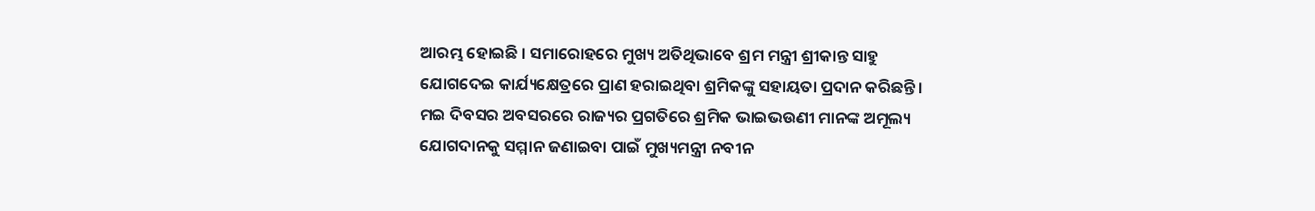ଆରମ୍ଭ ହୋଇଛି । ସମାରୋହରେ ମୁଖ୍ୟ ଅତିଥିଭାବେ ଶ୍ରମ ମନ୍ତ୍ରୀ ଶ୍ରୀକାନ୍ତ ସାହୁ ଯୋଗଦେଇ କାର୍ଯ୍ୟକ୍ଷେତ୍ରରେ ପ୍ରାଣ ହରାଇଥିବା ଶ୍ରମିକଙ୍କୁ ସହାୟତା ପ୍ରଦାନ କରିଛନ୍ତି । ମଇ ଦିବସର ଅବସରରେ ରାଜ୍ୟର ପ୍ରଗତିରେ ଶ୍ରମିକ ଭାଇଭଉଣୀ ମାନଙ୍କ ଅମୂଲ୍ୟ ଯୋଗଦାନକୁ ସମ୍ମାନ ଜଣାଇବା ପାଇଁ ମୁଖ୍ୟମନ୍ତ୍ରୀ ନବୀନ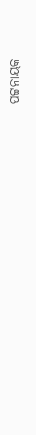ପଟ୍ଟନାୟକ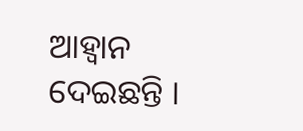ଆହ୍ବାନ ଦେଇଛନ୍ତି ।